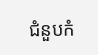ជំនួបកំ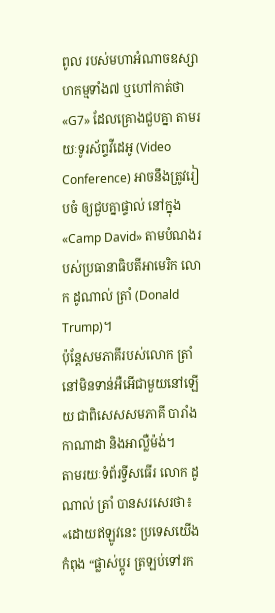ពូល របស់មហាអំណាចឧស្សាហកម្មទាំង៧ ឬហៅកាត់ថា «G7» ដែលគ្រោងជួបគ្នា តាមរយៈទូរស័ព្ទវីដេអូ (Video Conference) អាចនឹងត្រូវរៀបចំ ឲ្យជួបគ្នាផ្ទាល់ នៅក្នុង «Camp David» តាមបំណងរបស់ប្រធានាធិបតីអាមេរិក លោក ដូណាល់ ត្រាំ (Donald Trump)។
ប៉ុន្តែសមភាគីរបស់លោក ត្រាំ នៅមិនទាន់អឺអើជាមួយនៅឡើយ ជាពិសេសសមភាគី បារាំង កាណាដា និងអាល្លឺម៉ង់។
តាមរយៈទំព័រទ្វីសធើរ លោក ដូណាល់ ត្រាំ បានសរសេរថា៖
«ដោយឥឡូវនេះ ប្រទេសយើងកំពុង “ផ្លាស់ប្តូរ ត្រឡប់ទៅរក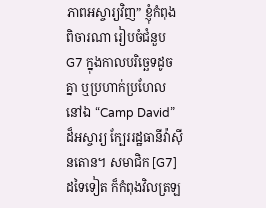ភាពអស្ចារ្យវិញ” ខ្ញុំកំពុងពិចារណា រៀបចំជំនួប G7 ក្នុងកាលបរិច្ឆេទដូចគ្នា ឬប្រហាក់ប្រហែល នៅឯ “Camp David” ដ៏អស្ចារ្យ ក្បែររដ្ឋធានីវ៉ាស៊ីនតោន។ សមាជិក [G7] ដទៃទៀត ក៏កំពុងវិលត្រឡ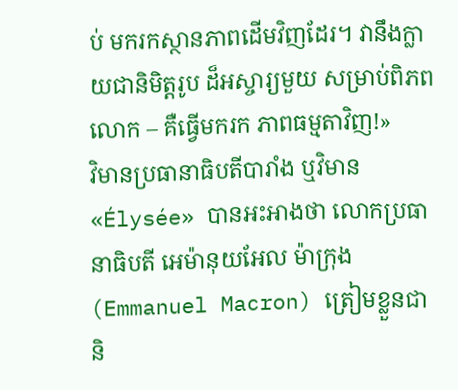ប់ មករកស្ថានភាពដើមវិញដែរ។ វានឹងក្លាយជានិមិត្តរូប ដ៏អស្ចារ្យមួយ សម្រាប់ពិភពលោក – គឺធ្វើមករក ភាពធម្មតាវិញ!»
វិមានប្រធានាធិបតីបារាំង ឬវិមាន «Élysée» បានអះអាងថា លោកប្រធានាធិបតី អេម៉ានុយអែល ម៉ាក្រុង (Emmanuel Macron) ត្រៀមខ្លួនជានិ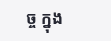ច្ច ក្នុង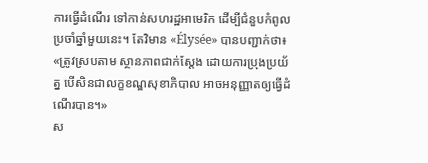ការធ្វើដំណើរ ទៅកាន់សហរដ្ឋអាមេរិក ដើម្បីជំនួបកំពូលប្រចាំឆ្នាំមួយនេះ។ តែវិមាន «Élysée» បានបញ្ជាក់ថា៖
«ត្រូវស្របតាម ស្ថានភាពជាក់ស្ដែង ដោយការប្រុងប្រយ័ត្ន បើសិនជាលក្ខខណ្ឌសុខាភិបាល អាចអនុញ្ញាតឲ្យធ្វើដំណើរបាន។»
ស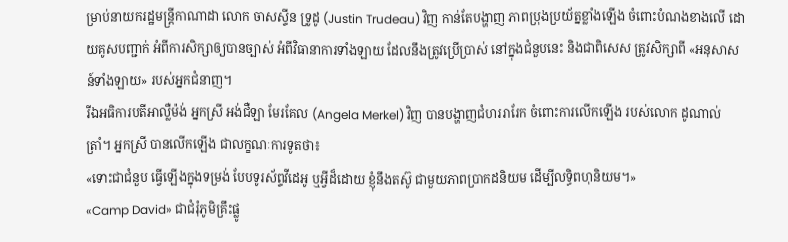ម្រាប់នាយករដ្ឋមន្ត្រីកាណាដា លោក ចាសស្ទីន ទ្រូដូ (Justin Trudeau) វិញ កាន់តែបង្ហាញ ភាពប្រុងប្រយ័ត្នខ្លាំងឡើង ចំពោះបំណងខាងលើ ដោយគូសបញ្ជាក់ អំពីការសិក្សាឲ្យបានច្បាស់ អំពីវិធានាការទាំងឡាយ ដែលនឹងត្រូវប្រើប្រាស់ នៅក្នុងជំនួបនេះ និងជាពិសេស ត្រូវសិក្សាពី «អនុសាសន៍ទាំងឡាយ» របស់អ្នកជំនាញ។
រីឯអធិការបតីអាល្លឺម៉ង់ អ្នកស្រី អង់ជឺឡា មែរគែល (Angela Merkel) វិញ បានបង្ហាញជំហររារែក ចំពោះការលើកឡើង របស់លោក ដូណាល់ ត្រាំ។ អ្នកស្រី បានលើកឡើង ជាលក្ខណៈការទូតថា៖
«ទោះជាជំនួប ធ្វើឡើងក្នុងទម្រង់ បែបទូរស័ព្ទវីដេអូ ឬអ្វីដ៏ដោយ ខ្ញុំនឹងតស៊ូ ជាមួយភាពប្រាកដនិយម ដើម្បីលទ្ធិពហុនិយម។»
«Camp David» ជាជំរុំភូមិគ្រឹះផ្លូ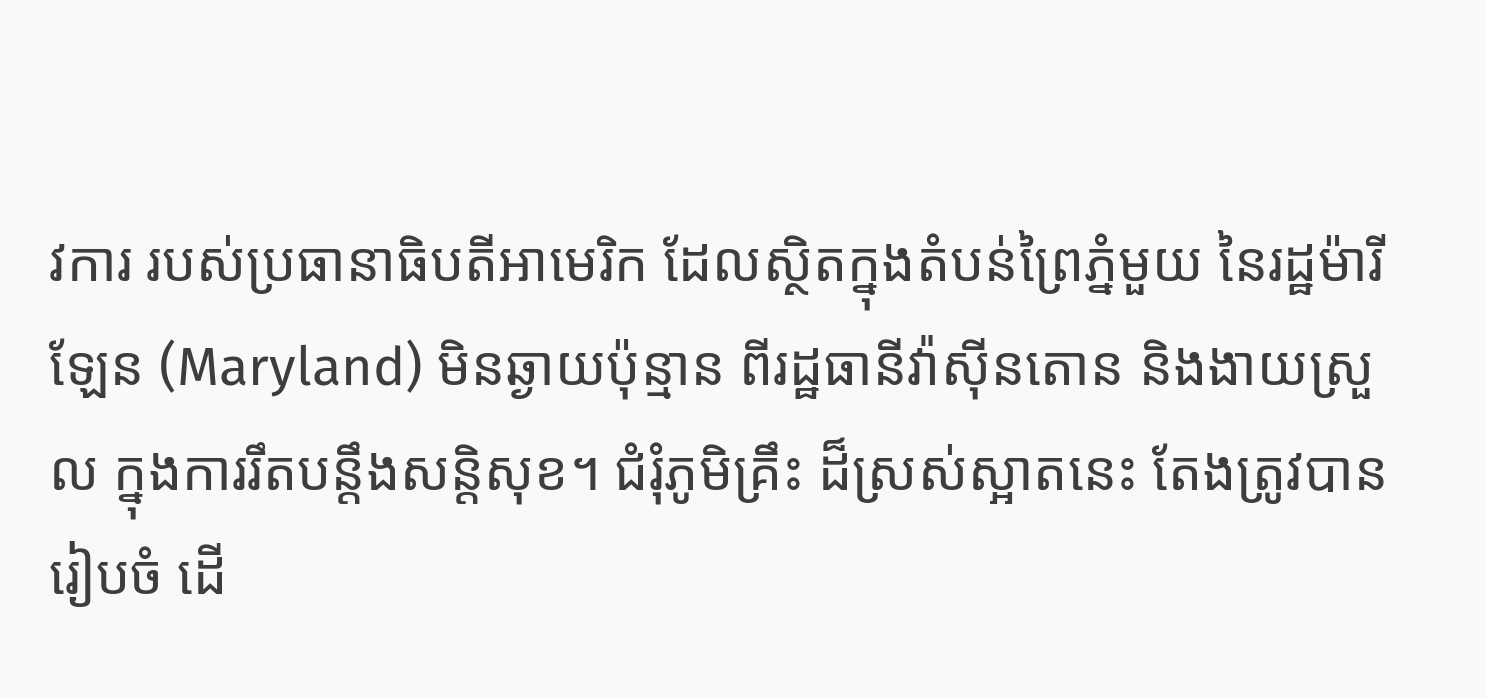វការ របស់ប្រធានាធិបតីអាមេរិក ដែលស្ថិតក្នុងតំបន់ព្រៃភ្នំមួយ នៃរដ្ឋម៉ារីឡែន (Maryland) មិនឆ្ងាយប៉ុន្មាន ពីរដ្ឋធានីវ៉ាស៊ីនតោន និងងាយស្រួល ក្នុងការរឹតបន្តឹងសន្តិសុខ។ ជំរុំភូមិគ្រឹះ ដ៏ស្រស់ស្អាតនេះ តែងត្រូវបានរៀបចំ ដើ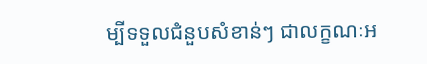ម្បីទទួលជំនួបសំខាន់ៗ ជាលក្ខណៈអ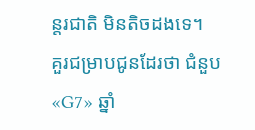ន្តរជាតិ មិនតិចដងទេ។
គួរជម្រាបជូនដែរថា ជំនួប «G7» ឆ្នាំ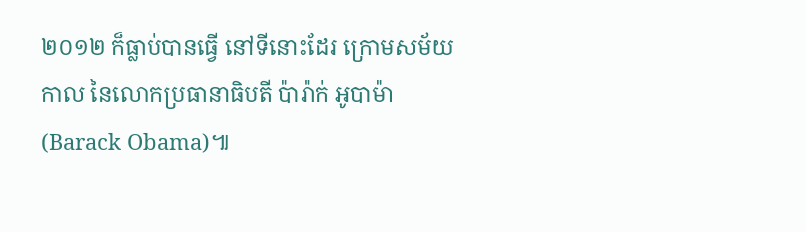២០១២ ក៏ធ្លាប់បានធ្វើ នៅទីនោះដែរ ក្រោមសម័យកាល នៃលោកប្រធានាធិបតី ប៉ារ៉ាក់ អូបាម៉ា (Barack Obama)៕